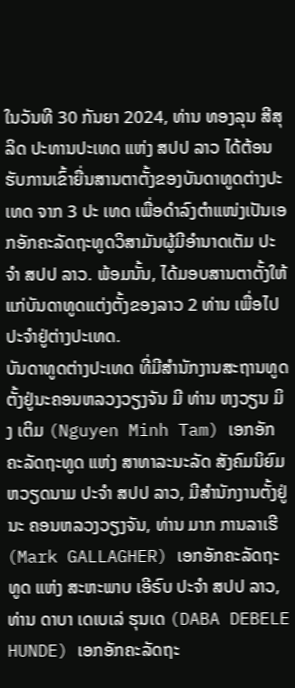ໃນວັນທີ 30 ກັນຍາ 2024, ທ່ານ ທອງລຸນ ສີສຸລິດ ປະທານປະເທດ ແຫ່ງ ສປປ ລາວ ໄດ້ຕ້ອນຮັບການເຂົ້າຍື່ນສານຕາຕັ້ງຂອງບັນດາທູດຕ່າງປະເທດ ຈາກ 3 ປະ ເທດ ເພື່ອດໍາລົງຕໍາແໜ່ງເປັນເອກອັກຄະລັດຖະທູດວິສາມັນຜູ້ມີອໍານາດເຕັມ ປະຈໍາ ສປປ ລາວ. ພ້ອມນັ້ນ, ໄດ້ມອບສານຕາຕັ້ງໃຫ້ແກ່ບັນດາທູດແຕ່ງຕັ້ງຂອງລາວ 2 ທ່ານ ເພື່ອໄປປະຈຳຢູ່ຕ່າງປະເທດ.
ບັນດາທູດຕ່າງປະເທດ ທີ່ມີສຳນັກງານສະຖານທູດຕັ້ງຢູ່ນະຄອນຫລວງວຽງຈັນ ມີ ທ່ານ ຫງວຽນ ມິງ ເຕິມ (Nguyen Minh Tam) ເອກອັກຄະລັດຖະທູດ ແຫ່ງ ສາທາລະນະລັດ ສັງຄົມນິຍົມຫວຽດນາມ ປະຈໍາ ສປປ ລາວ, ມີສຳນັກງານຕັ້ງຢູ່ນະ ຄອນຫລວງວຽງຈັນ, ທ່ານ ມາກ ການລາເຮີ (Mark GALLAGHER) ເອກອັກຄະລັດຖະທູດ ແຫ່ງ ສະຫະພາບ ເອີຣົບ ປະຈໍາ ສປປ ລາວ, ທ່ານ ດາບາ ເດເບເລ່ ຮຸນເດ (DABA DEBELE HUNDE) ເອກອັກຄະລັດຖະ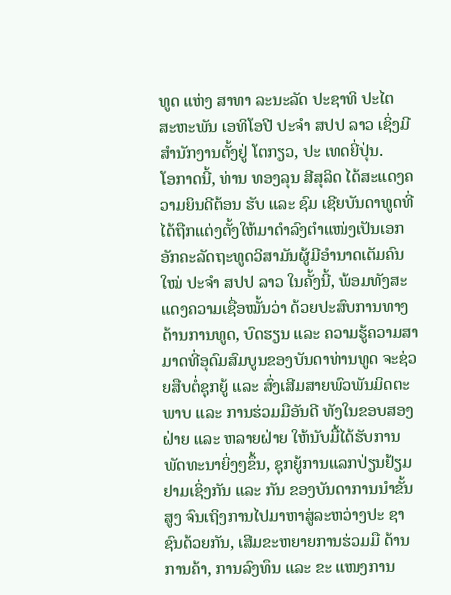ທູດ ແຫ່ງ ສາທາ ລະນະລັດ ປະຊາທິ ປະໄຕ ສະຫະພັນ ເອທິໂອປີ ປະຈໍາ ສປປ ລາວ ເຊິ່ງມີສຳນັກງານຕັ້ງຢູ່ ໂຕກຽວ, ປະ ເທດຍີ່ປຸ່ນ.
ໂອກາດນີ້, ທ່ານ ທອງລຸນ ສີສຸລິດ ໄດ້ສະແດງຄວາມຍິນດີຕ້ອນ ຮັບ ແລະ ຊົມ ເຊີຍບັນດາທູດທີ່ໄດ້ຖືກແຕ່ງຕັ້ງໃຫ້ມາດຳລົງຕຳແໜ່ງເປັນເອກອັກຄະລັດຖະທູດວິສາມັນຜູ້ມີອຳນາດເຕັມຄົນໃໝ່ ປະຈໍາ ສປປ ລາວ ໃນຄັ້ງນີ້, ພ້ອມທັງສະແດງຄວາມເຊື່ອໝັ້ນວ່າ ດ້ວຍປະສົບການທາງດ້ານການທູດ, ບົດຮຽນ ແລະ ຄວາມຮູ້ຄວາມສາມາດທີ່ອຸດົມສົມບູນຂອງບັນດາທ່ານທູດ ຈະຊ່ວຍສືບຕໍ່ຊຸກຍູ້ ແລະ ສົ່ງເສີມສາຍພົວພັນມິດຕະ ພາບ ແລະ ການຮ່ວມມືອັນດີ ທັງໃນຂອບສອງຝ່າຍ ແລະ ຫລາຍຝ່າຍ ໃຫ້ນັບມື້ໄດ້ຮັບການພັດທະນາຍິ່ງໆຂຶ້ນ, ຊຸກຍູ້ການແລກປ່ຽນຢ້ຽມຢາມເຊິ່ງກັນ ແລະ ກັນ ຂອງບັນດາການນຳຂັ້ນສູງ ຈົນເຖິງການໄປມາຫາສູ່ລະຫວ່າງປະ ຊາຊົນດ້ວຍກັນ, ເສີມຂະຫຍາຍການຮ່ວມມື ດ້ານການຄ້າ, ການລົງທຶນ ແລະ ຂະ ແໜງການ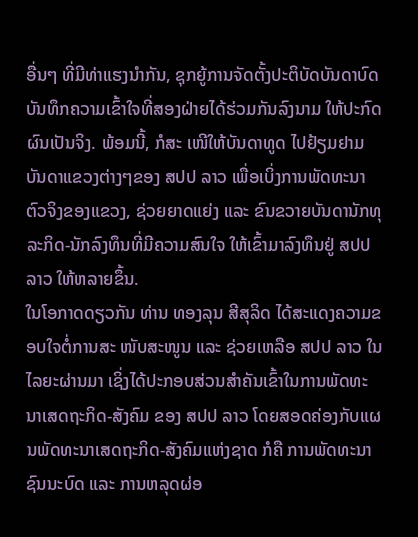ອື່ນໆ ທີ່ມີທ່າແຮງນຳກັນ, ຊຸກຍູ້ການຈັດຕັ້ງປະຕິບັດບັນດາບົດບັນທຶກຄວາມເຂົ້າໃຈທີ່ສອງຝ່າຍໄດ້ຮ່ວມກັນລົງນາມ ໃຫ້ປະກົດຜົນເປັນຈິງ. ພ້ອມນີ້, ກໍສະ ເໜີໃຫ້ບັນດາທູດ ໄປຢ້ຽມຢາມບັນດາແຂວງຕ່າງໆຂອງ ສປປ ລາວ ເພື່ອເບິ່ງການພັດທະນາຕົວຈິງຂອງແຂວງ, ຊ່ວຍຍາດແຍ່ງ ແລະ ຂົນຂວາຍບັນດານັກທຸລະກິດ-ນັກລົງທຶນທີ່ມີຄວາມສົນໃຈ ໃຫ້ເຂົ້າມາລົງທຶນຢູ່ ສປປ ລາວ ໃຫ້ຫລາຍຂຶ້ນ.
ໃນໂອກາດດຽວກັນ ທ່ານ ທອງລຸນ ສີສຸລິດ ໄດ້ສະແດງຄວາມຂອບໃຈຕໍ່ການສະ ໜັບສະໜູນ ແລະ ຊ່ວຍເຫລືອ ສປປ ລາວ ໃນໄລຍະຜ່ານມາ ເຊິ່ງໄດ້ປະກອບສ່ວນສຳຄັນເຂົ້າໃນການພັດທະນາເສດຖະກິດ-ສັງຄົມ ຂອງ ສປປ ລາວ ໂດຍສອດຄ່ອງກັບແຜນພັດທະນາເສດຖະກິດ-ສັງຄົມແຫ່ງຊາດ ກໍຄື ການພັດທະນາຊົນນະບົດ ແລະ ການຫລຸດຜ່ອ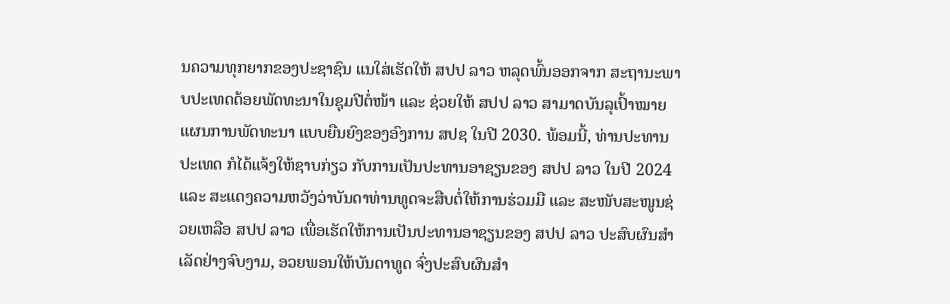ນຄວາມທຸກຍາກຂອງປະຊາຊົນ ແນໃສ່ເຮັດໃຫ້ ສປປ ລາວ ຫລຸດພົ້ນອອກຈາກ ສະຖານະພາບປະເທດດ້ອຍພັດທະນາໃນຊຸມປີຕໍ່ໜ້າ ແລະ ຊ່ວຍໃຫ້ ສປປ ລາວ ສາມາດບັນລຸເປົ້າໝາຍແຜນການພັດທະນາ ແບບຍືນຍົງຂອງອົງການ ສປຊ ໃນປີ 2030. ພ້ອມນີ້, ທ່ານປະທານປະເທດ ກໍໄດ້ແຈ້ງໃຫ້ຊາບກ່ຽວ ກັບການເປັນປະທານອາຊຽນຂອງ ສປປ ລາວ ໃນປີ 2024 ແລະ ສະແດງຄວາມຫວັງວ່າບັນດາທ່ານທູດຈະສືບຕໍ່ໃຫ້ການຮ່ວມມື ແລະ ສະໜັບສະໜູນຊ່ວຍເຫລືອ ສປປ ລາວ ເພື່ອເຮັດໃຫ້ການເປັນປະທານອາຊຽນຂອງ ສປປ ລາວ ປະສົບຜົນສໍາເລັດຢ່າງຈົບງາມ, ອວຍພອນໃຫ້ບັນດາທູດ ຈົ່ງປະສົບຜົນສໍາ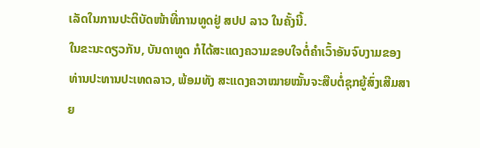ເລັດໃນການປະຕິບັດໜ້າທີ່ການທູດຢູ່ ສປປ ລາວ ໃນຄັ້ງນີ້.
ໃນຂະນະດຽວກັນ, ບັນດາທູດ ກໍໄດ້ສະແດງຄວາມຂອບໃຈຕໍ່ຄຳເວົ້າອັນຈົບງາມຂອງ ທ່ານປະທານປະເທດລາວ, ພ້ອມທັງ ສະແດງຄວາໝາຍໝັ້ນຈະສືບຕໍ່ຊຸກຍູ້ສົ່ງເສີມສາຍ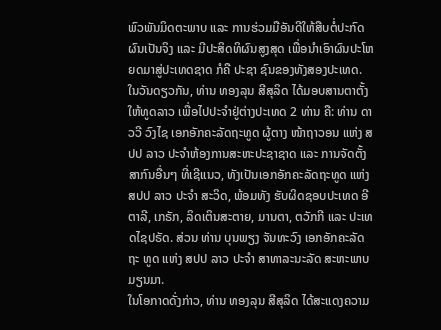ພົວພັນມິດຕະພາບ ແລະ ການຮ່ວມມືອັນດີໃຫ້ສືບຕໍ່ປະກົດຜົນເປັນຈິງ ແລະ ມີປະສິດທິຜົນສູງສຸດ ເພື່ອນຳເອົາຜົນປະໂຫຍດມາສູ່ປະເທດຊາດ ກໍຄື ປະຊາ ຊົນຂອງທັງສອງປະເທດ.
ໃນວັນດຽວກັນ, ທ່ານ ທອງລຸນ ສີສຸລິດ ໄດ້ມອບສານຕາຕັ້ງໃຫ້ທູດລາວ ເພື່ອໄປປະຈຳຢູ່ຕ່າງປະເທດ 2 ທ່ານ ຄື: ທ່ານ ດາວວີ ວົງໄຊ ເອກອັກຄະລັດຖະທູດ ຜູ້ຕາງ ໜ້າຖາວອນ ແຫ່ງ ສປປ ລາວ ປະຈຳຫ້ອງການສະຫະປະຊາຊາດ ແລະ ການຈັດຕັ້ງສາກົນອື່ນໆ ທີ່ເຊີແນວ, ທັງເປັນເອກອັກຄະລັດຖະທູດ ແຫ່ງ ສປປ ລາວ ປະຈຳ ສະວິດ, ພ້ອມທັງ ຮັບຜິດຊອບປະເທດ ອີຕາລີ, ເກຣັກ, ລິດເຕິນສະຕາຍ, ມານຕາ, ຕວັກກີ ແລະ ປະເທດໄຊປຣັດ. ສ່ວນ ທ່ານ ບຸນພຽງ ຈັນທະວົງ ເອກອັກຄະລັດຖະ ທູດ ແຫ່ງ ສປປ ລາວ ປະຈຳ ສາທາລະນະລັດ ສະຫະພາບ ມຽນມາ.
ໃນໂອກາດດັ່ງກ່າວ, ທ່ານ ທອງລຸນ ສີສຸລິດ ໄດ້ສະແດງຄວາມ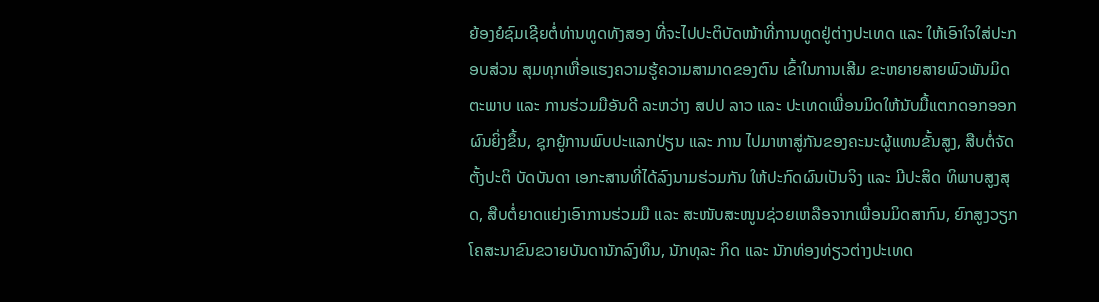ຍ້ອງຍໍຊົມເຊີຍຕໍ່ທ່ານທູດທັງສອງ ທີ່ຈະໄປປະຕິບັດໜ້າທີ່ການທູດຢູ່ຕ່າງປະເທດ ແລະ ໃຫ້ເອົາໃຈໃສ່ປະກອບສ່ວນ ສຸມທຸກເຫື່ອແຮງຄວາມຮູ້ຄວາມສາມາດຂອງຕົນ ເຂົ້າໃນການເສີມ ຂະຫຍາຍສາຍພົວພັນມິດຕະພາບ ແລະ ການຮ່ວມມືອັນດີ ລະຫວ່າງ ສປປ ລາວ ແລະ ປະເທດເພື່ອນມິດໃຫ້ນັບມື້ແຕກດອກອອກຜົນຍິ່ງຂຶ້ນ, ຊຸກຍູ້ການພົບປະແລກປ່ຽນ ແລະ ການ ໄປມາຫາສູ່ກັນຂອງຄະນະຜູ້ແທນຂັ້ນສູງ, ສືບຕໍ່ຈັດຕັ້ງປະຕິ ບັດບັນດາ ເອກະສານທີ່ໄດ້ລົງນາມຮ່ວມກັນ ໃຫ້ປະກົດຜົນເປັນຈິງ ແລະ ມີປະສິດ ທິພາບສູງສຸດ, ສືບຕໍ່ຍາດແຍ່ງເອົາການຮ່ວມມື ແລະ ສະໜັບສະໜູນຊ່ວຍເຫລືອຈາກເພື່ອນມິດສາກົນ, ຍົກສູງວຽກໂຄສະນາຂົນຂວາຍບັນດານັກລົງທຶນ, ນັກທຸລະ ກິດ ແລະ ນັກທ່ອງທ່ຽວຕ່າງປະເທດ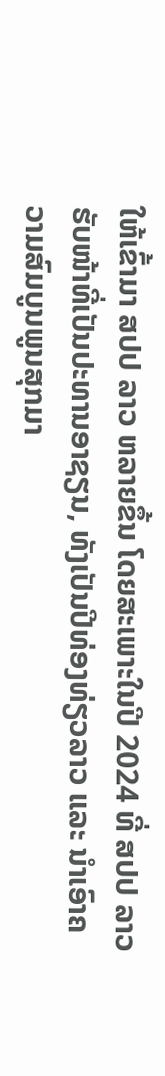ໃຫ້ເຂົ້າມາ ສປປ ລາວ ຫລາຍຂຶ້ນ ໂດຍສະເພາະໃນປີ 2024 ທີ່ ສປປ ລາວ ຮັບໜ້າທີ່ເປັນປະທານອາຊຽນ, ທັງເປັນປີທ່ອງທ່ຽວລາວ ແລະ ນຳເອົາຄວາມສົມບູນພູນສຸກມາ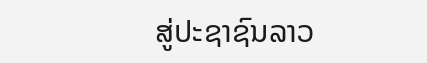ສູ່ປະຊາຊົນລາວ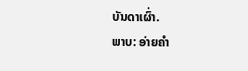ບັນດາເຜົ່າ.
ພາບ: ອ່າຍຄຳ